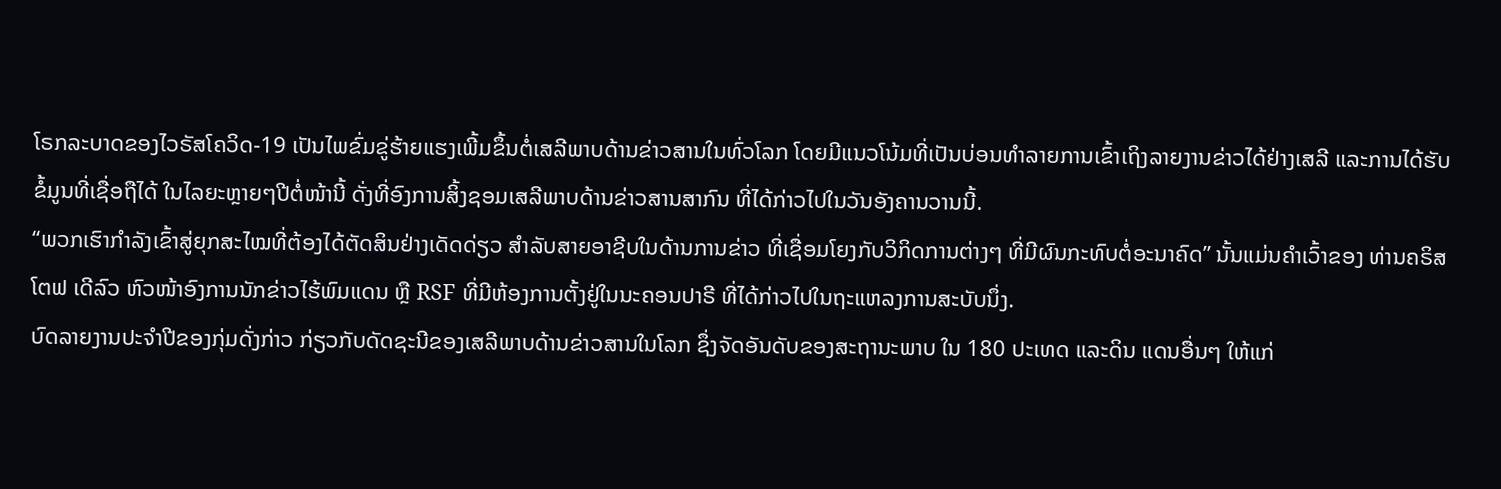ໂຣກລະບາດຂອງໄວຣັສໂຄວິດ-19 ເປັນໄພຂົ່ມຂູ່ຮ້າຍແຮງເພີ້ມຂຶ້ນຕໍ່ເສລີພາບດ້ານຂ່າວສານໃນທົ່ວໂລກ ໂດຍມີແນວໂນ້ມທີ່ເປັນບ່ອນທຳລາຍການເຂົ້າເຖິງລາຍງານຂ່າວໄດ້ຢ່າງເສລີ ແລະການໄດ້ຮັບຂໍ້ມູນທີ່ເຊື່ອຖືໄດ້ ໃນໄລຍະຫຼາຍໆປີຕໍ່ໜ້ານີ້ ດັ່ງທີ່ອົງການສິ້ງຊອມເສລີພາບດ້ານຂ່າວສານສາກົນ ທີ່ໄດ້ກ່າວໄປໃນວັນອັງຄານວານນີ້.
“ພວກເຮົາກໍາລັງເຂົ້າສູ່ຍຸກສະໄໝທີ່ຕ້ອງໄດ້ຕັດສິນຢ່າງເດັດດ່ຽວ ສໍາລັບສາຍອາຊີບໃນດ້ານການຂ່າວ ທີ່ເຊື່ອມໂຍງກັບວິກິດການຕ່າງໆ ທີ່ມີຜົນກະທົບຕໍ່ອະນາຄົດ” ນັ້ນແມ່ນຄຳເວົ້າຂອງ ທ່ານຄຣິສໂຕຟ ເດີລົວ ຫົວໜ້າອົງການນັກຂ່າວໄຮ້ພົມແດນ ຫຼື RSF ທີ່ມີຫ້ອງການຕັ້ງຢູ່ໃນນະຄອນປາຣີ ທີ່ໄດ້ກ່າວໄປໃນຖະແຫລງການສະບັບນຶ່ງ.
ບົດລາຍງານປະຈຳປີຂອງກຸ່ມດັ່ງກ່າວ ກ່ຽວກັບດັດຊະນີຂອງເສລີພາບດ້ານຂ່າວສານໃນໂລກ ຊຶ່ງຈັດອັນດັບຂອງສະຖານະພາບ ໃນ 180 ປະເທດ ແລະດິນ ແດນອື່ນໆ ໃຫ້ແກ່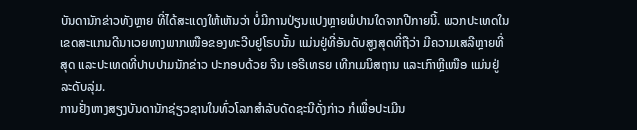ບັນດານັກຂ່າວທັງຫຼາຍ ທີ່ໄດ້ສະແດງໃຫ້ເຫັນວ່າ ບໍ່ມີການປ່ຽນແປງຫຼາຍພໍປານໃດຈາກປີກາຍນີ້. ພວກປະເທດໃນເຂດສະແກນດີນາເວຍທາງພາກເໜືອຂອງທະວີບຢູໂຣບນັ້ນ ແມ່ນຢູ່ທີ່ອັນດັບສູງສຸດທີ່ຖືວ່າ ມີຄວາມເສລີຫຼາຍທີ່ສຸດ ແລະປະເທດທີ່ປາບປາມນັກຂ່າວ ປະກອບດ້ວຍ ຈີນ ເອຣີເທຣຍ ເທີກເມນິສຖານ ແລະເກົາຫຼີເໜືອ ແມ່ນຢູ່ລະດັບລຸ່ມ.
ການຢັ່ງຫາງສຽງບັນດານັກຊ່ຽວຊານໃນທົ່ວໂລກສຳລັບດັດຊະນີດັ່ງກ່າວ ກໍເພື່ອປະເມີນ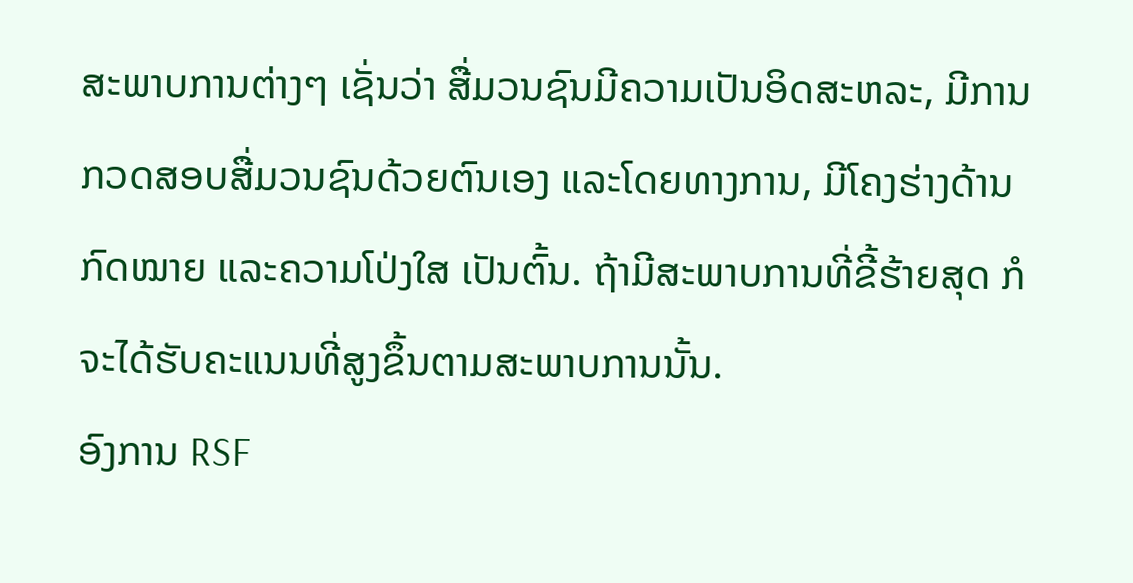ສະພາບການຕ່າງໆ ເຊັ່ນວ່າ ສື່ມວນຊົນມີຄວາມເປັນອິດສະຫລະ, ມີການກວດສອບສື່ມວນຊົນດ້ວຍຕົນເອງ ແລະໂດຍທາງການ, ມີໂຄງຮ່າງດ້ານກົດໝາຍ ແລະຄວາມໂປ່ງໃສ ເປັນຕົ້ນ. ຖ້າມີສະພາບການທີ່ຂີ້ຮ້າຍສຸດ ກໍຈະໄດ້ຮັບຄະແນນທີ່ສູງຂຶ້ນຕາມສະພາບການນັ້ນ.
ອົງການ RSF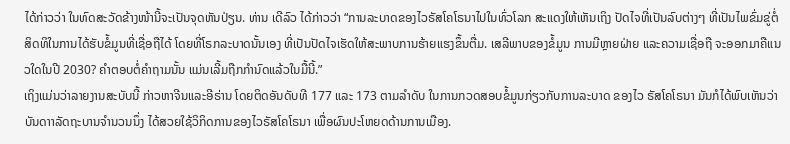ໄດ້ກ່າວວ່າ ໃນທົດສະວັດຂ້າງໜ້ານີ້ຈະເປັນຈຸດຫັນປ່ຽນ. ທ່ານ ເດີລົວ ໄດ້ກ່າວວ່າ “ການລະບາດຂອງໄວຣັສໂຄໂຣນາໄປໃນທົ່ວໂລກ ສະແດງໃຫ້ເຫັນເຖິງ ປັດໄຈທີ່ເປັນລົບຕ່າງໆ ທີ່ເປັນໄພຂົ່ມຂູ່ຕໍ່ສິດທິໃນການໄດ້ຮັບຂໍ້ມູນທີ່ເຊື່ອຖືໄດ້ ໂດຍທີ່ໂຣກລະບາດນັ້ນເອງ ທີ່ເປັນປັດໄຈເຮັດໃຫ້ສະພາບການຮ້າຍແຮງຂຶ້ນຕື່ມ. ເສລີພາບຂອງຂໍ້ມູນ ການມີຫຼາຍຝ່າຍ ແລະຄວາມເຊື່ອຖື ຈະອອກມາຄືແນວໃດໃນປີ 2030? ຄຳຕອບຕໍ່ຄຳຖາມນັ້ນ ແມ່ນເລີ້ມຖືກກຳນົດແລ້ວໃນມື້ນີ້.”
ເຖິງແມ່ນວ່າລາຍງານສະບັບນີ້ ກ່າວຫາຈີນແລະອີຣ່ານ ໂດຍຕິດອັນດັບທີ 177 ແລະ 173 ຕາມລໍາດັບ ໃນການກວດສອບຂໍ້ມູນກ່ຽວກັບການລະບາດ ຂອງໄວ ຣັສໂຄໂຣນາ ມັນກໍໄດ້ພົບເຫັນວ່າ ບັນດາາລັດຖະບານຈຳນວນນຶ່ງ ໄດ້ສວຍໃຊ້ວິກິດການຂອງໄວຣັສໂຄໂຣນາ ເພື່ອຜົນປະໂຫຍດດ້ານການເມືອງ.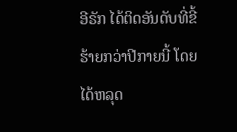ອີຣັກ ໄດ້ຕິດອັນດັບທີ່ຂີ້ຮ້າຍກວ່າປີກາຍນີ້ ໂດຍໄດ້ຫລຸດ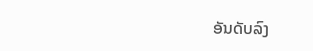ອັນດັບລົງ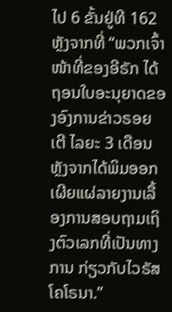ໄປ 6 ຂັ້ນຢູ່ທີ 162 ຫຼັງຈາກທີ່ “ພວກເຈົ້າໜ້າທີ່ຂອງອີຣັກ ໄດ້ຖອນໃບອະນຸຍາດຂອງອົງການຂ່າວຣອຍເຕີ ໄລຍະ 3 ເດືອນ ຫຼັງຈາກໄດ້ພິມອອກເຜີຍແຜ່ລາຍງານເລື້ອງການສອບຖາມເຖິງຕົວເລກທີ່ເປັນທາງການ ກ່ຽວກັບໄວຣັສໂຄໂຣນາ.”